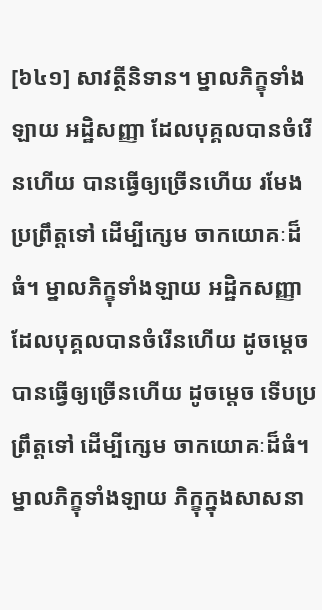[៦៤១] សាវត្ថីនិទាន។ ម្នាលភិក្ខុទាំងឡាយ អដ្ឋិសញ្ញា ដែលបុគ្គលបានចំរើនហើយ បានធ្វើឲ្យច្រើនហើយ រមែងប្រព្រឹត្តទៅ ដើម្បីក្សេម ចាកយោគៈដ៏ធំ។ ម្នាលភិក្ខុទាំងឡាយ អដ្ឋិកសញ្ញា ដែលបុគ្គលបានចំរើនហើយ ដូចម្តេច បានធ្វើឲ្យច្រើនហើយ ដូចម្តេច ទើបប្រព្រឹត្តទៅ ដើម្បីក្សេម ចាកយោគៈដ៏ធំ។ ម្នាលភិក្ខុទាំងឡាយ ភិក្ខុក្នុងសាសនា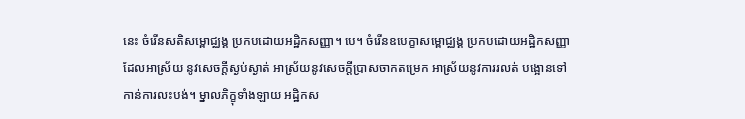នេះ ចំរើនសតិសម្ពោជ្ឈង្គ ប្រកបដោយអដ្ឋិកសញ្ញា។ បេ។ ចំរើនឧបេក្ខាសម្ពោជ្ឈង្គ ប្រកបដោយអដ្ឋិកសញ្ញា ដែលអាស្រ័យ នូវសេចក្តីស្ងប់ស្ងាត់ អាស្រ័យនូវសេចក្តីប្រាសចាកតម្រេក អាស្រ័យនូវការរលត់ បង្អោនទៅកាន់ការលះបង់។ ម្នាលភិក្ខុទាំងឡាយ អដ្ឋិកស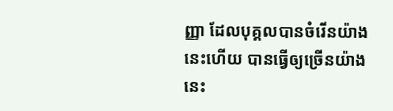ញ្ញា ដែលបុគ្គលបានចំរើនយ៉ាងនេះហើយ បានធ្វើឲ្យច្រើនយ៉ាងនេះ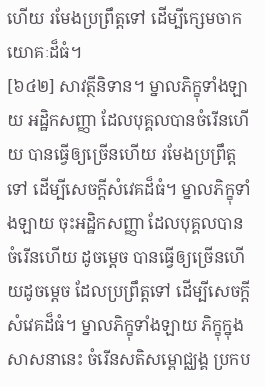ហើយ រមែងប្រព្រឹត្តទៅ ដើម្បីក្សេមចាកយោគៈដ៏ធំ។
[៦៤២] សាវត្ថីនិទាន។ ម្នាលភិក្ខុទាំងឡាយ អដ្ឋិកសញ្ញា ដែលបុគ្គលបានចំរើនហើយ បានធ្វើឲ្យច្រើនហើយ រមែងប្រព្រឹត្តទៅ ដើម្បីសេចក្តីសំវេគដ៏ធំ។ ម្នាលភិក្ខុទាំងឡាយ ចុះអដ្ឋិកសញ្ញា ដែលបុគ្គលបានចំរើនហើយ ដូចម្តេច បានធ្វើឲ្យច្រើនហើយដូចម្តេច ដែលប្រព្រឹត្តទៅ ដើម្បីសេចក្តីសំវេគដ៏ធំ។ ម្នាលភិក្ខុទាំងឡាយ ភិក្ខុក្នុងសាសនានេះ ចំរើនសតិសម្ពោជ្ឈង្គ ប្រកប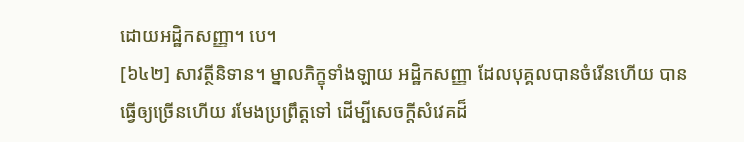ដោយអដ្ឋិកសញ្ញា។ បេ។
[៦៤២] សាវត្ថីនិទាន។ ម្នាលភិក្ខុទាំងឡាយ អដ្ឋិកសញ្ញា ដែលបុគ្គលបានចំរើនហើយ បានធ្វើឲ្យច្រើនហើយ រមែងប្រព្រឹត្តទៅ ដើម្បីសេចក្តីសំវេគដ៏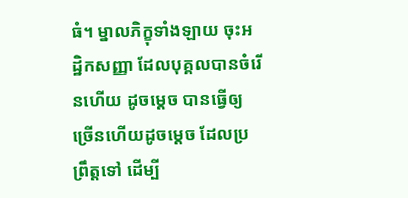ធំ។ ម្នាលភិក្ខុទាំងឡាយ ចុះអដ្ឋិកសញ្ញា ដែលបុគ្គលបានចំរើនហើយ ដូចម្តេច បានធ្វើឲ្យច្រើនហើយដូចម្តេច ដែលប្រព្រឹត្តទៅ ដើម្បី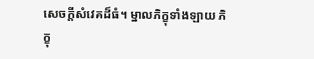សេចក្តីសំវេគដ៏ធំ។ ម្នាលភិក្ខុទាំងឡាយ ភិក្ខុ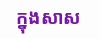ក្នុងសាស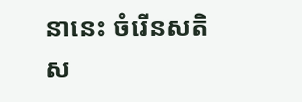នានេះ ចំរើនសតិស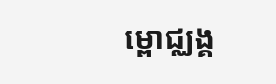ម្ពោជ្ឈង្គ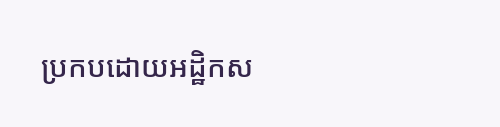ប្រកបដោយអដ្ឋិកស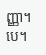ញ្ញា។ បេ។